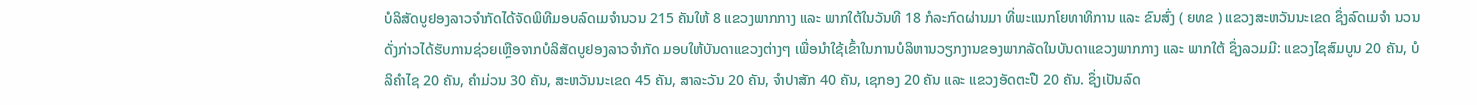ບໍລິສັດບູຢອງລາວຈຳກັດໄດ້ຈັດພິທີມອບລົດເມຈຳນວນ 215 ຄັນໃຫ້ 8 ແຂວງພາກກາງ ແລະ ພາກໃຕ້ໃນວັນທີ 18 ກໍລະກົດຜ່ານມາ ທີ່ພະແນກໂຍທາທິການ ແລະ ຂົນສົ່ງ ( ຍທຂ ) ແຂວງສະຫວັນນະເຂດ ຊຶ່ງລົດເມຈຳ ນວນດັ່ງກ່າວໄດ້ຮັບການຊ່ວຍເຫຼືອຈາກບໍລິສັດບູຢອງລາວຈຳກັດ ມອບໃຫ້ບັນດາແຂວງຕ່າງໆ ເພື່ອນໍາໃຊ້ເຂົ້າໃນການບໍລິຫານວຽກງານຂອງພາກລັດໃນບັນດາແຂວງພາກກາງ ແລະ ພາກໃຕ້ ຊຶ່ງລວມມີ: ແຂວງໄຊສົມບູນ 20 ຄັນ, ບໍລິຄຳໄຊ 20 ຄັນ, ຄຳມ່ວນ 30 ຄັນ, ສະຫວັນນະເຂດ 45 ຄັນ, ສາລະວັນ 20 ຄັນ, ຈຳປາສັກ 40 ຄັນ, ເຊກອງ 20 ຄັນ ແລະ ແຂວງອັດຕະປື 20 ຄັນ. ຊຶ່ງເປັນລົດ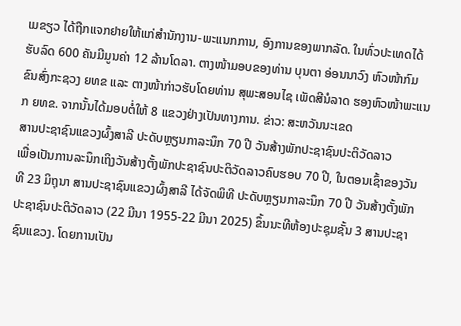ເມຂຽວ ໄດ້ຖືກແຈກຢາຍໃຫ້ແກ່ສຳນັກງານ-ພະແນກການ, ອົງການຂອງພາກລັດ. ໃນທົ່ວປະເທດໄດ້ຮັບລົດ 600 ຄັນມີມູນຄ່າ 12 ລ້ານໂດລາ. ຕາງໜ້າມອບຂອງທ່ານ ບຸນຕາ ອ່ອນນາວົງ ຫົວໜ້າກົມຂົນສົ່ງກະຊວງ ຍທຂ ແລະ ຕາງໜ້າກ່າວຮັບໂດຍທ່ານ ສຸພະສອນໄຊ ເພັດສີນໍລາດ ຮອງຫົວໜ້າພະແນກ ຍທຂ. ຈາກນັ້ນໄດ້ມອບຕໍ່ໃຫ້ 8 ແຂວງຢ່າງເປັນທາງການ. ຂ່າວ: ສະຫວັນນະເຂດ
ສານປະຊາຊົນແຂວງຜົ້ງສາລີ ປະດັບຫຼຽນກາລະນຶກ 70 ປີ ວັນສ້າງພັກປະຊາຊົນປະຕິວັດລາວ
ເພື່ອເປັນການລະນຶກເຖິງວັນສ້າງຕັ້ງພັກປະຊາຊົນປະຕິວັດລາວຄົບຮອບ 70 ປີ, ໃນຕອນເຊົ້າຂອງວັນທີ 23 ມິຖຸນາ ສານປະຊາຊົນແຂວງຜົ້ງສາລີ ໄດ້ຈັດພິທີ ປະດັບຫຼຽນກາລະນຶກ 70 ປີ ວັນສ້າງຕັ້ງພັກປະຊາຊົນປະຕິວັດລາວ (22 ມີນາ 1955-22 ມີນາ 2025) ຂຶ້ນນະທີຫ້ອງປະຊຸມຊັ້ນ 3 ສານປະຊາຊົນແຂວງ. ໂດຍການເປັນ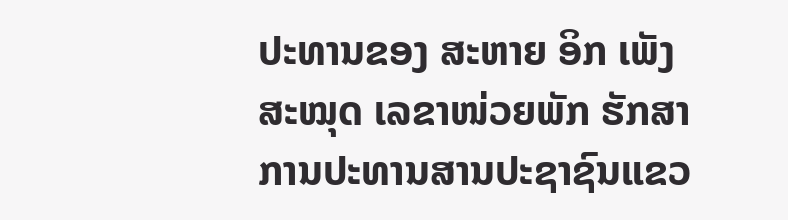ປະທານຂອງ ສະຫາຍ ອິກ ເພັງສະໝຸດ ເລຂາໜ່ວຍພັກ ຮັກສາການປະທານສານປະຊາຊົນແຂວ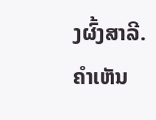ງຜົ້ງສາລີ.
ຄໍາເຫັນ